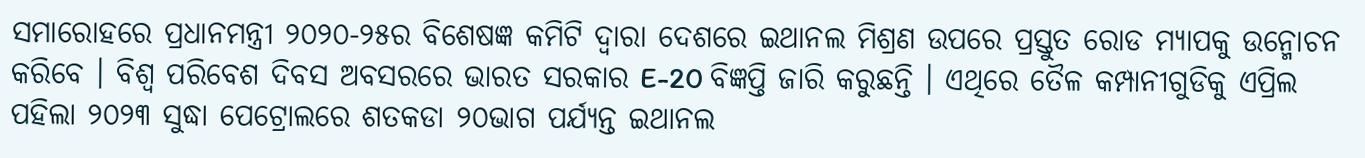ସମାରୋହରେ ପ୍ରଧାନମନ୍ତ୍ରୀ ୨୦୨୦-୨୫ର ବିଶେଷଜ୍ଞ କମିଟି ଦ୍ୱାରା ଦେଶରେ ଇଥାନଲ ମିଶ୍ରଣ ଉପରେ ପ୍ରସ୍ତୁତ ରୋଡ ମ୍ୟାପକୁ ଉନ୍ମୋଚନ କରିବେ । ବିଶ୍ୱ ପରିବେଶ ଦିବସ ଅବସରରେ ଭାରତ ସରକାର E-20 ବିଜ୍ଞପ୍ତି ଜାରି କରୁଛନ୍ତି । ଏଥିରେ ତୈଳ କମ୍ପାନୀଗୁଡିକୁ ଏପ୍ରିଲ ପହିଲା ୨୦୨୩ ସୁଦ୍ଧା ପେଟ୍ରୋଲରେ ଶତକଡା ୨୦ଭାଗ ପର୍ଯ୍ୟନ୍ତ ଇଥାନଲ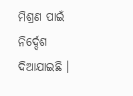ମିଶ୍ରଣ ପାଇଁ ନିର୍ଦ୍ଦେଶ ଦିଆଯାଇଛି ।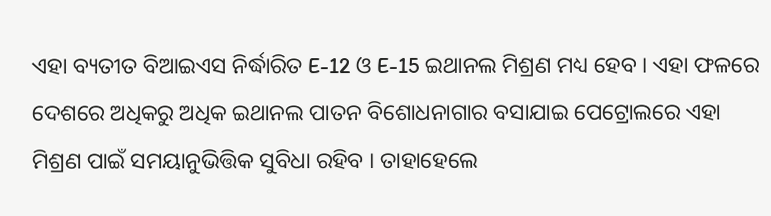ଏହା ବ୍ୟତୀତ ବିଆଇଏସ ନିର୍ଦ୍ଧାରିତ E-12 ଓ E-15 ଇଥାନଲ ମିଶ୍ରଣ ମଧ୍ୟ ହେବ । ଏହା ଫଳରେ ଦେଶରେ ଅଧିକରୁ ଅଧିକ ଇଥାନଲ ପାତନ ବିଶୋଧନାଗାର ବସାଯାଇ ପେଟ୍ରୋଲରେ ଏହା ମିଶ୍ରଣ ପାଇଁ ସମୟାନୁଭିତ୍ତିକ ସୁବିଧା ରହିବ । ତାହାହେଲେ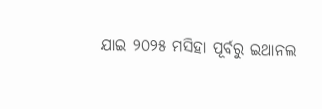ଯାଇ ୨୦୨୫ ମସିହା ପୂର୍ବରୁ ଇଥାନଲ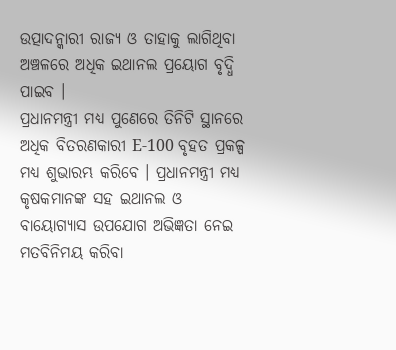ଉତ୍ପାଦନ୍କାରୀ ରାଜ୍ୟ ଓ ତାହାକୁ ଲାଗିଥିବା ଅଞ୍ଚଳରେ ଅଧିକ ଇଥାନଲ ପ୍ରୟୋଗ ବୃଦ୍ଧି ପାଇବ ।
ପ୍ରଧାନମନ୍ତ୍ରୀ ମଧ୍ୟ ପୁଣେରେ ତିନିଟି ସ୍ଥାନରେ ଅଧିକ ବିତରଣକାରୀ E-100 ବୃହତ ପ୍ରକଳ୍ପ ମଧ୍ୟ ଶୁଭାରମ୍ଭ କରିବେ । ପ୍ରଧାନମନ୍ତ୍ରୀ ମଧ୍ୟ କୃଷକମାନଙ୍କ ସହ ଇଥାନଲ ଓ ବାୟୋଗ୍ୟାସ ଉପଯୋଗ ଅଭିଜ୍ଞତା ନେଇ ମତବିନିମୟ କରିବା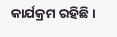କାର୍ଯକ୍ରମ ରହିଛି ।